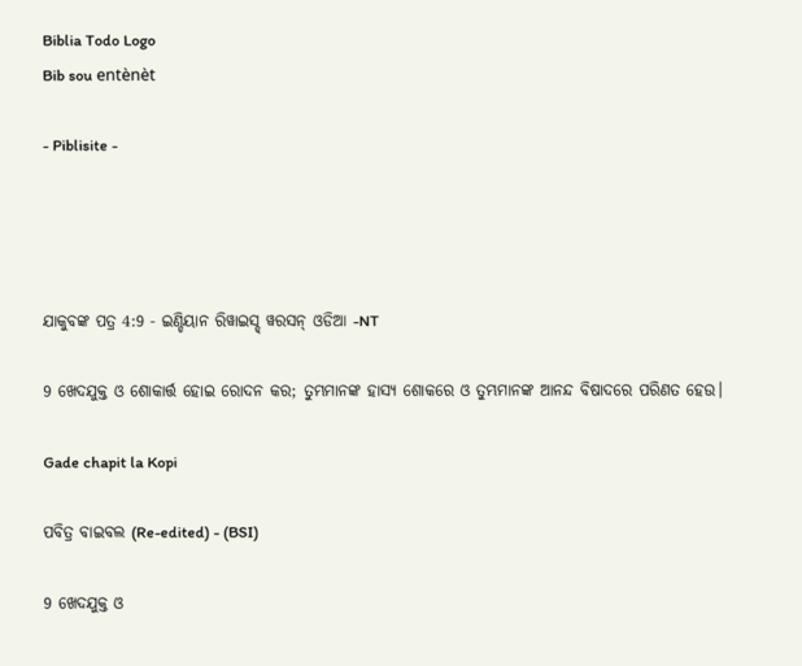Biblia Todo Logo
Bib sou entènèt

- Piblisite -




ଯାକୁବଙ୍କ ପତ୍ର 4:9 - ଇଣ୍ଡିୟାନ ରିୱାଇସ୍ଡ୍ ୱରସନ୍ ଓଡିଆ -NT

9 ଖେଦଯୁକ୍ତ ଓ ଶୋକାର୍ତ୍ତ ହୋଇ ରୋଦନ କର; ତୁମ୍ଭମାନଙ୍କ ହାସ୍ୟ ଶୋକରେ ଓ ତୁମ୍ଭମାନଙ୍କ ଆନନ୍ଦ ବିଷାଦରେ ପରିଣତ ହେଉ।

Gade chapit la Kopi

ପବିତ୍ର ବାଇବଲ (Re-edited) - (BSI)

9 ଖେଦଯୁକ୍ତ ଓ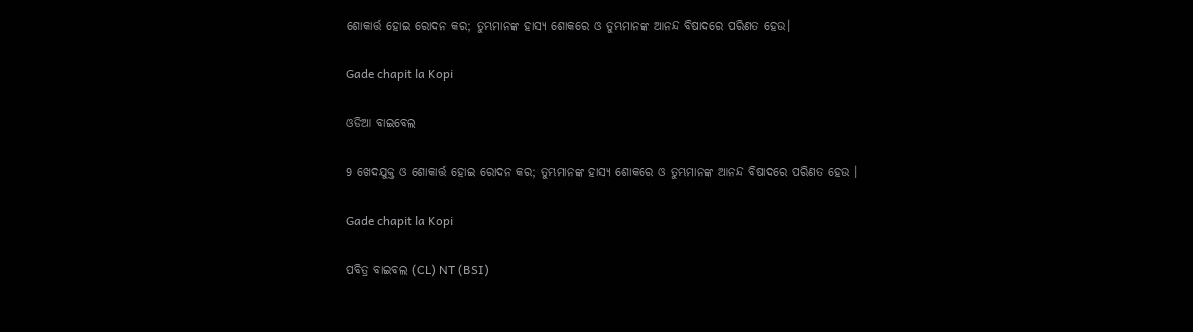ଶୋକାର୍ତ୍ତ ହୋଇ ରୋଦନ କର; ତୁମ୍ଭମାନଙ୍କ ହାସ୍ୟ ଶୋକରେ ଓ ତୁମ୍ଭମାନଙ୍କ ଆନନ୍ଦ ବିଷାଦରେ ପରିଣତ ହେଉ।

Gade chapit la Kopi

ଓଡିଆ ବାଇବେଲ

9 ଖେଦଯୁକ୍ତ ଓ ଶୋକାର୍ତ୍ତ ହୋଇ ରୋଦନ କର; ତୁମ୍ଭମାନଙ୍କ ହାସ୍ୟ ଶୋକରେ ଓ ତୁମ୍ଭମାନଙ୍କ ଆନନ୍ଦ ବିଷାଦରେ ପରିଣତ ହେଉ ।

Gade chapit la Kopi

ପବିତ୍ର ବାଇବଲ (CL) NT (BSI)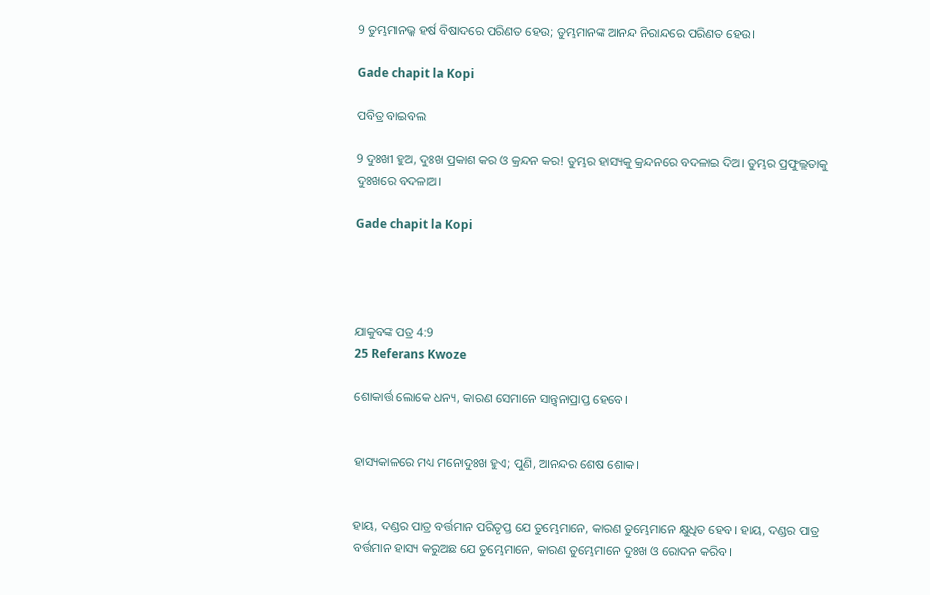9 ତୁମ୍ଭମାନଭ୍କ ହର୍ଷ ବିଷାଦରେ ପରିଣତ ହେଉ; ତୁମ୍ଭମାନଙ୍କ ଆନନ୍ଦ ନିରାନ୍ଦରେ ପରିଣତ ହେଉ।

Gade chapit la Kopi

ପବିତ୍ର ବାଇବଲ

9 ଦୁଃଖୀ ହୁଅ, ଦୁଃଖ ପ୍ରକାଶ କର ଓ କ୍ରନ୍ଦନ କର! ତୁମ୍ଭର ହାସ୍ୟକୁ କ୍ରନ୍ଦନରେ ବଦଳାଇ ଦିଅ। ତୁମ୍ଭର ପ୍ରଫୁଲ୍ଲତାକୁ ଦୁଃଖରେ ବଦଳାଅ।

Gade chapit la Kopi




ଯାକୁବଙ୍କ ପତ୍ର 4:9
25 Referans Kwoze

ଶୋକାର୍ତ୍ତ ଲୋକେ ଧନ୍ୟ, କାରଣ ସେମାନେ ସାନ୍ତ୍ୱନାପ୍ରାପ୍ତ ହେବେ।


ହାସ୍ୟକାଳରେ ମଧ୍ୟ ମନୋଦୁଃଖ ହୁଏ; ପୁଣି, ଆନନ୍ଦର ଶେଷ ଶୋକ।


ହାୟ, ଦଣ୍ଡର ପାତ୍ର ବର୍ତ୍ତମାନ ପରିତୃପ୍ତ ଯେ ତୁମ୍ଭେମାନେ, କାରଣ ତୁମ୍ଭେମାନେ କ୍ଷୁଧିତ ହେବ। ହାୟ, ଦଣ୍ଡର ପାତ୍ର ବର୍ତ୍ତମାନ ହାସ୍ୟ କରୁଅଛ ଯେ ତୁମ୍ଭେମାନେ, କାରଣ ତୁମ୍ଭେମାନେ ଦୁଃଖ ଓ ରୋଦନ କରିବ।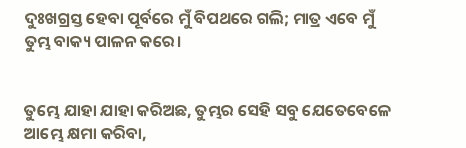ଦୁଃଖଗ୍ରସ୍ତ ହେବା ପୂର୍ବରେ ମୁଁ ବିପଥରେ ଗଲି; ମାତ୍ର ଏବେ ମୁଁ ତୁମ୍ଭ ବାକ୍ୟ ପାଳନ କରେ।


ତୁମ୍ଭେ ଯାହା ଯାହା କରିଅଛ, ତୁମ୍ଭର ସେହି ସବୁ ଯେତେବେଳେ ଆମ୍ଭେ କ୍ଷମା କରିବା,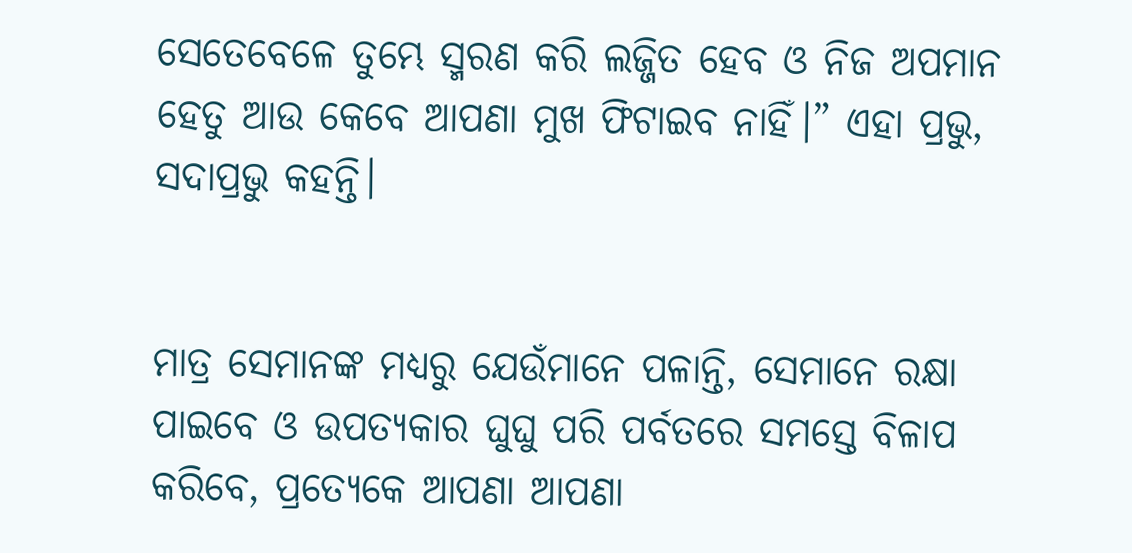ସେତେବେଳେ ତୁମ୍ଭେ ସ୍ମରଣ କରି ଲଜ୍ଜିତ ହେବ ଓ ନିଜ ଅପମାନ ହେତୁ ଆଉ କେବେ ଆପଣା ମୁଖ ଫିଟାଇବ ନାହିଁ।” ଏହା ପ୍ରଭୁ, ସଦାପ୍ରଭୁ କହନ୍ତି।


ମାତ୍ର ସେମାନଙ୍କ ମଧ୍ୟରୁ ଯେଉଁମାନେ ପଳାନ୍ତି, ସେମାନେ ରକ୍ଷା ପାଇବେ ଓ ଉପତ୍ୟକାର ଘୁଘୁ ପରି ପର୍ବତରେ ସମସ୍ତେ ବିଳାପ କରିବେ, ପ୍ରତ୍ୟେକେ ଆପଣା ଆପଣା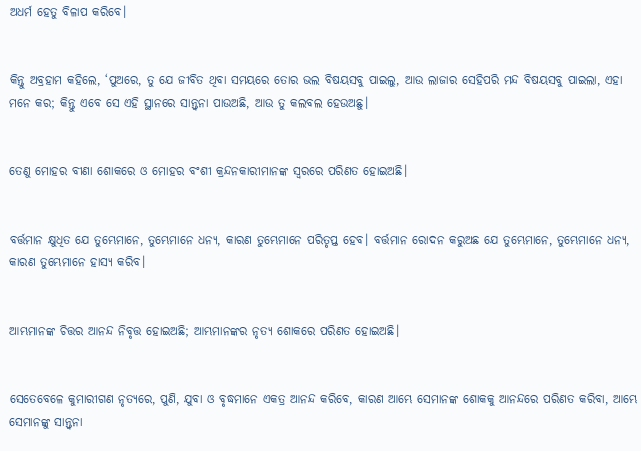ଅଧର୍ମ ହେତୁ ବିଳାପ କରିବେ।


କିନ୍ତୁ ଅବ୍ରହାମ କହିଲେ, ‘ପୁଅରେ, ତୁ ଯେ ଜୀବିତ ଥିବା ସମୟରେ ତୋର ଭଲ ବିଷୟସବୁ ପାଇଲୁ, ଆଉ ଲାଜାର ସେହିପରି ମନ୍ଦ ବିଷୟସବୁ ପାଇଲା, ଏହା ମନେ କର; କିନ୍ତୁ ଏବେ ସେ ଏହି ସ୍ଥାନରେ ସାନ୍ତ୍ୱନା ପାଉଅଛି, ଆଉ ତୁ କଲବଲ ହେଉଅଛୁ।


ତେଣୁ ମୋହର ବୀଣା ଶୋକରେ ଓ ମୋହର ବଂଶୀ କ୍ରନ୍ଦନକାରୀମାନଙ୍କ ସ୍ୱରରେ ପରିଣତ ହୋଇଅଛି।


ବର୍ତ୍ତମାନ କ୍ଷୁଧିତ ଯେ ତୁମ୍ଭେମାନେ, ତୁମ୍ଭେମାନେ ଧନ୍ୟ, କାରଣ ତୁମ୍ଭେମାନେ ପରିତୃପ୍ତ ହେବ। ବର୍ତ୍ତମାନ ରୋଦନ କରୁଅଛ ଯେ ତୁମ୍ଭେମାନେ, ତୁମ୍ଭେମାନେ ଧନ୍ୟ, କାରଣ ତୁମ୍ଭେମାନେ ହାସ୍ୟ କରିବ।


ଆମ୍ଭମାନଙ୍କ ଚିତ୍ତର ଆନନ୍ଦ ନିବୃତ୍ତ ହୋଇଅଛି; ଆମ୍ଭମାନଙ୍କର ନୃତ୍ୟ ଶୋକରେ ପରିଣତ ହୋଇଅଛି।


ସେତେବେଳେ କୁମାରୀଗଣ ନୃତ୍ୟରେ, ପୁଣି, ଯୁବା ଓ ବୃଦ୍ଧମାନେ ଏକତ୍ର ଆନନ୍ଦ କରିବେ, କାରଣ ଆମ୍ଭେ ସେମାନଙ୍କ ଶୋକକୁ ଆନନ୍ଦରେ ପରିଣତ କରିବା, ଆମ୍ଭେ ସେମାନଙ୍କୁ ସାନ୍ତ୍ୱନା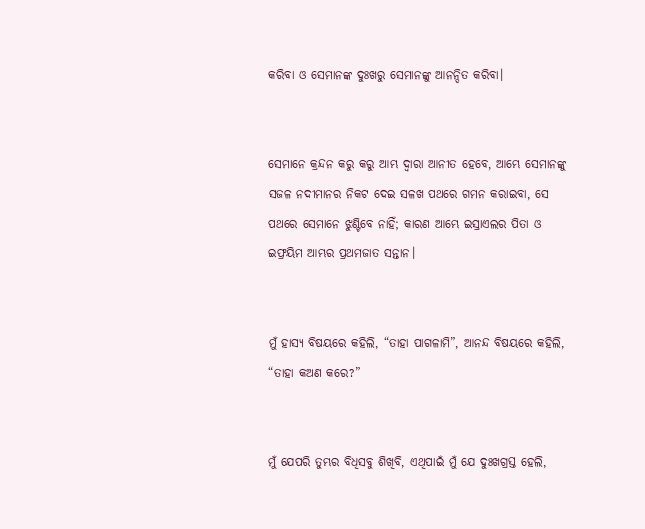କରିବା ଓ ସେମାନଙ୍କ ଦୁଃଖରୁ ସେମାନଙ୍କୁ ଆନନ୍ଦିତ କରିବା।


ସେମାନେ କ୍ରନ୍ଦନ କରୁ କରୁ ଆମ୍ଭ ଦ୍ୱାରା ଆନୀତ ହେବେ, ଆମ୍ଭେ ସେମାନଙ୍କୁ ସଜଳ ନଦୀମାନର ନିକଟ ଦେଇ ସଳଖ ପଥରେ ଗମନ କରାଇବା, ସେ ପଥରେ ସେମାନେ ଝୁଣ୍ଟିବେ ନାହିଁ; କାରଣ ଆମ୍ଭେ ଇସ୍ରାଏଲର ପିତା ଓ ଇଫ୍ରୟିମ ଆମ୍ଭର ପ୍ରଥମଜାତ ସନ୍ତାନ।


ମୁଁ ହାସ୍ୟ ବିଷୟରେ କହିଲି, “ତାହା ପାଗଳାମି”, ଆନନ୍ଦ ବିଷୟରେ କହିଲି, “ତାହା କଅଣ କରେ?”


ମୁଁ ଯେପରି ତୁମ୍ଭର ବିଧିସବୁ ଶିଖିବି, ଏଥିପାଇଁ ମୁଁ ଯେ ଦୁଃଖଗ୍ରସ୍ତ ହେଲି,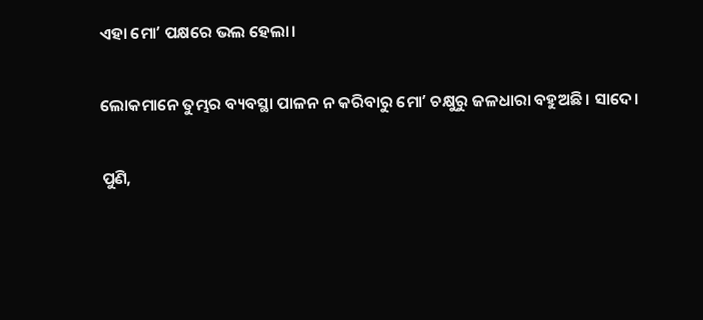ଏହା ମୋʼ ପକ୍ଷରେ ଭଲ ହେଲା।


ଲୋକମାନେ ତୁମ୍ଭର ବ୍ୟବସ୍ଥା ପାଳନ ନ କରିବାରୁ ମୋʼ ଚକ୍ଷୁରୁ ଜଳଧାରା ବହୁଅଛି। ସାଦେ।


ପୁଣି,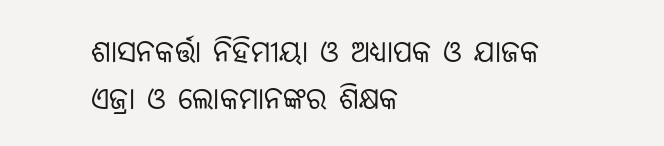ଶାସନକର୍ତ୍ତା ନିହିମୀୟା ଓ ଅଧ୍ୟାପକ ଓ ଯାଜକ ଏଜ୍ରା ଓ ଲୋକମାନଙ୍କର ଶିକ୍ଷକ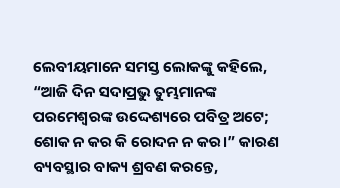ଲେବୀୟମାନେ ସମସ୍ତ ଲୋକଙ୍କୁ କହିଲେ, “ଆଜି ଦିନ ସଦାପ୍ରଭୁ ତୁମ୍ଭମାନଙ୍କ ପରମେଶ୍ୱରଙ୍କ ଉଦ୍ଦେଶ୍ୟରେ ପବିତ୍ର ଅଟେ; ଶୋକ ନ କର କି ରୋଦନ ନ କର।” କାରଣ ବ୍ୟବସ୍ଥାର ବାକ୍ୟ ଶ୍ରବଣ କରନ୍ତେ,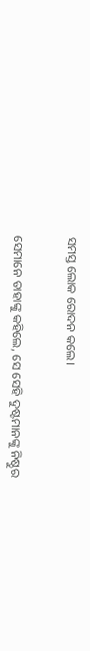ସମସ୍ତ ଲୋକ ରୋଦନ କଲେ।


ସେମାନେ ତାହାଙ୍କୁ କହିଲେ, ସେ ସେହି ଦୁଷ୍ଟମାନଙ୍କୁ ନିଷ୍ଠୁର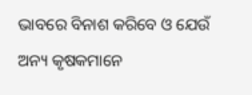ଭାବରେ ବିନାଶ କରିବେ ଓ ଯେଉଁ ଅନ୍ୟ କୃଷକମାନେ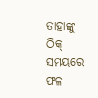ତାହାଙ୍କୁ ଠିକ୍ ସମୟରେ ଫଳ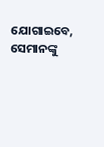ଯୋଗାଇବେ, ସେମାନଙ୍କୁ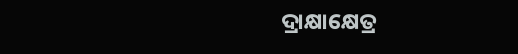ଦ୍ରାକ୍ଷାକ୍ଷେତ୍ର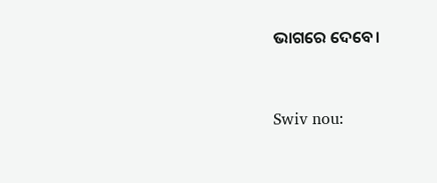ଭାଗରେ ଦେବେ।


Swiv nou: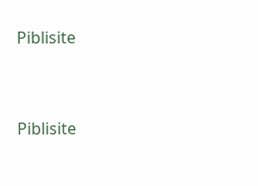Piblisite


Piblisite